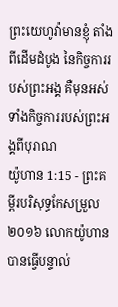ព្រះយេហូវ៉ាមានខ្ញុំ តាំងពីដើមដំបូង នៃកិច្ចការរបស់ព្រះអង្គ គឺមុនអស់ទាំងកិច្ចការរបស់ព្រះអង្គពីបុរាណ
យ៉ូហាន 1:15 - ព្រះគម្ពីរបរិសុទ្ធកែសម្រួល ២០១៦ លោកយ៉ូហានបានធ្វើបន្ទាល់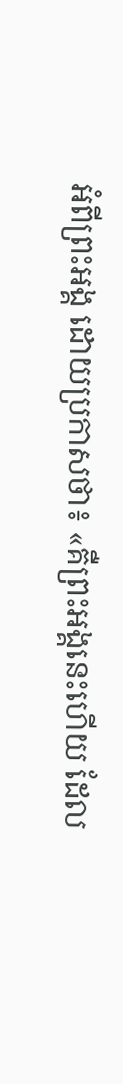អំពីព្រះអង្គ ដោយប្រកាសថា៖ «គឺព្រះអង្គនេះហើយ ដែល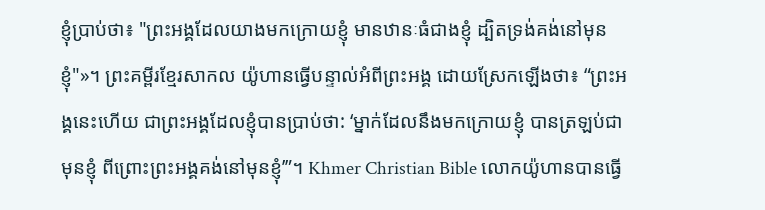ខ្ញុំប្រាប់ថា៖ "ព្រះអង្គដែលយាងមកក្រោយខ្ញុំ មានឋានៈធំជាងខ្ញុំ ដ្បិតទ្រង់គង់នៅមុនខ្ញុំ"»។ ព្រះគម្ពីរខ្មែរសាកល យ៉ូហានធ្វើបន្ទាល់អំពីព្រះអង្គ ដោយស្រែកឡើងថា៖ “ព្រះអង្គនេះហើយ ជាព្រះអង្គដែលខ្ញុំបានប្រាប់ថា: ‘ម្នាក់ដែលនឹងមកក្រោយខ្ញុំ បានត្រឡប់ជាមុនខ្ញុំ ពីព្រោះព្រះអង្គគង់នៅមុនខ្ញុំ’”។ Khmer Christian Bible លោកយ៉ូហានបានធ្វើ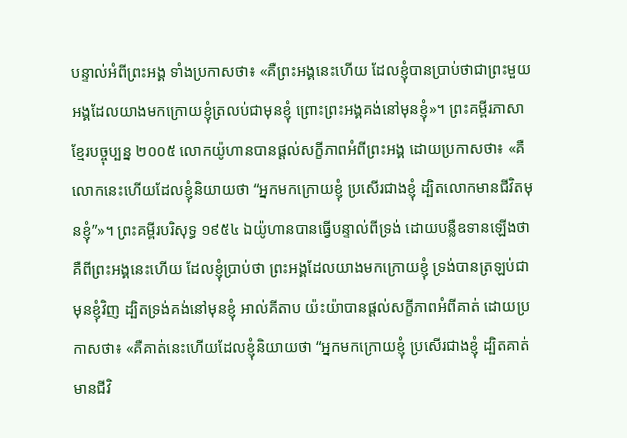បន្ទាល់អំពីព្រះអង្គ ទាំងប្រកាសថា៖ «គឺព្រះអង្គនេះហើយ ដែលខ្ញុំបានប្រាប់ថាជាព្រះមួយអង្គដែលយាងមកក្រោយខ្ញុំត្រលប់ជាមុនខ្ញុំ ព្រោះព្រះអង្គគង់នៅមុនខ្ញុំ»។ ព្រះគម្ពីរភាសាខ្មែរបច្ចុប្បន្ន ២០០៥ លោកយ៉ូហានបានផ្ដល់សក្ខីភាពអំពីព្រះអង្គ ដោយប្រកាសថា៖ «គឺលោកនេះហើយដែលខ្ញុំនិយាយថា “អ្នកមកក្រោយខ្ញុំ ប្រសើរជាងខ្ញុំ ដ្បិតលោកមានជីវិតមុនខ្ញុំ”»។ ព្រះគម្ពីរបរិសុទ្ធ ១៩៥៤ ឯយ៉ូហានបានធ្វើបន្ទាល់ពីទ្រង់ ដោយបន្លឺឧទានឡើងថា គឺពីព្រះអង្គនេះហើយ ដែលខ្ញុំប្រាប់ថា ព្រះអង្គដែលយាងមកក្រោយខ្ញុំ ទ្រង់បានត្រឡប់ជាមុនខ្ញុំវិញ ដ្បិតទ្រង់គង់នៅមុនខ្ញុំ អាល់គីតាប យ៉ះយ៉ាបានផ្ដល់សក្ខីភាពអំពីគាត់ ដោយប្រកាសថា៖ «គឺគាត់នេះហើយដែលខ្ញុំនិយាយថា “អ្នកមកក្រោយខ្ញុំ ប្រសើរជាងខ្ញុំ ដ្បិតគាត់មានជីវិ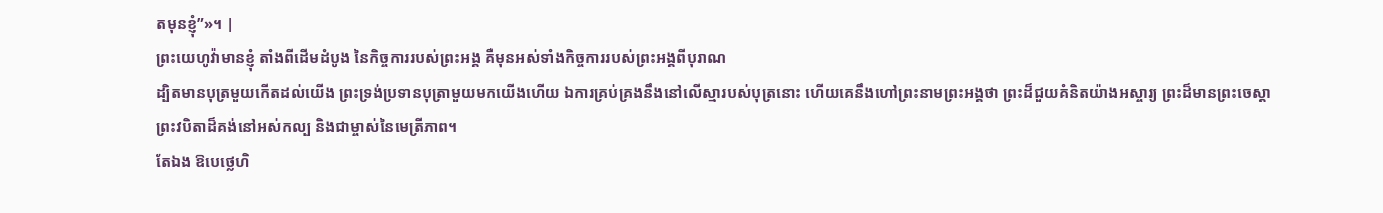តមុនខ្ញុំ”»។ |
ព្រះយេហូវ៉ាមានខ្ញុំ តាំងពីដើមដំបូង នៃកិច្ចការរបស់ព្រះអង្គ គឺមុនអស់ទាំងកិច្ចការរបស់ព្រះអង្គពីបុរាណ
ដ្បិតមានបុត្រមួយកើតដល់យើង ព្រះទ្រង់ប្រទានបុត្រាមួយមកយើងហើយ ឯការគ្រប់គ្រងនឹងនៅលើស្មារបស់បុត្រនោះ ហើយគេនឹងហៅព្រះនាមព្រះអង្គថា ព្រះដ៏ជួយគំនិតយ៉ាងអស្ចារ្យ ព្រះដ៏មានព្រះចេស្តា ព្រះវបិតាដ៏គង់នៅអស់កល្ប និងជាម្ចាស់នៃមេត្រីភាព។
តែឯង ឱបេថ្លេហិ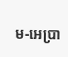ម-អេប្រា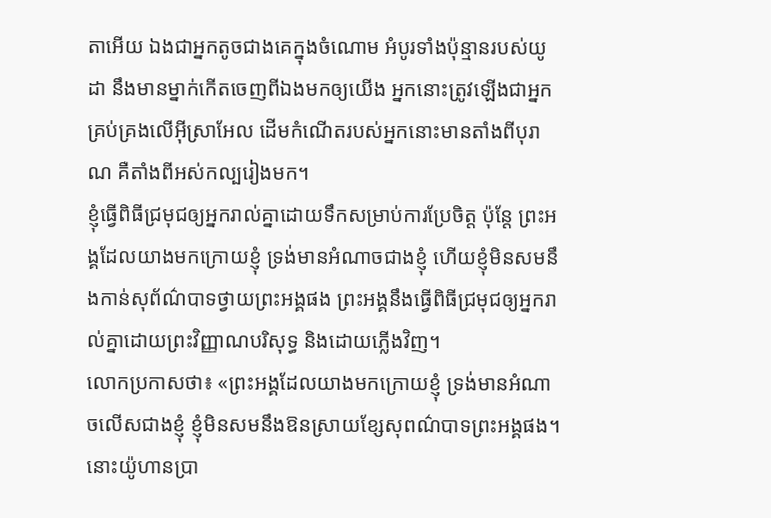តាអើយ ឯងជាអ្នកតូចជាងគេក្នុងចំណោម អំបូរទាំងប៉ុន្មានរបស់យូដា នឹងមានម្នាក់កើតចេញពីឯងមកឲ្យយើង អ្នកនោះត្រូវឡើងជាអ្នកគ្រប់គ្រងលើអ៊ីស្រាអែល ដើមកំណើតរបស់អ្នកនោះមានតាំងពីបុរាណ គឺតាំងពីអស់កល្បរៀងមក។
ខ្ញុំធ្វើពិធីជ្រមុជឲ្យអ្នករាល់គ្នាដោយទឹកសម្រាប់ការប្រែចិត្ត ប៉ុន្តែ ព្រះអង្គដែលយាងមកក្រោយខ្ញុំ ទ្រង់មានអំណាចជាងខ្ញុំ ហើយខ្ញុំមិនសមនឹងកាន់សុព័ណ៌បាទថ្វាយព្រះអង្គផង ព្រះអង្គនឹងធ្វើពិធីជ្រមុជឲ្យអ្នករាល់គ្នាដោយព្រះវិញ្ញាណបរិសុទ្ធ និងដោយភ្លើងវិញ។
លោកប្រកាសថា៖ «ព្រះអង្គដែលយាងមកក្រោយខ្ញុំ ទ្រង់មានអំណាចលើសជាងខ្ញុំ ខ្ញុំមិនសមនឹងឱនស្រាយខ្សែសុពណ៌បាទព្រះអង្គផង។
នោះយ៉ូហានប្រា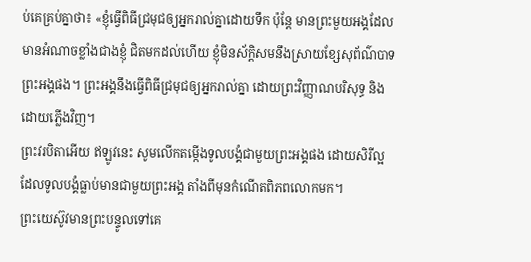ប់គេគ្រប់គ្នាថា៖ «ខ្ញុំធ្វើពិធីជ្រមុជឲ្យអ្នករាល់គ្នាដោយទឹក ប៉ុន្តែ មានព្រះមួយអង្គដែលមានអំណាចខ្លាំងជាងខ្ញុំ ជិតមកដល់ហើយ ខ្ញុំមិនស័ក្ដិសមនឹងស្រាយខ្សែសុព័ណ៌បាទព្រះអង្គផង។ ព្រះអង្គនឹងធ្វើពិធីជ្រមុជឲ្យអ្នករាល់គ្នា ដោយព្រះវិញ្ញាណបរិសុទ្ធ និងដោយភ្លើងវិញ។
ព្រះវរបិតាអើយ ឥឡូវនេះ សូមលើកតម្កើងទូលបង្គំជាមួយព្រះអង្គផង ដោយសិរីល្អដែលទូលបង្គំធ្លាប់មានជាមួយព្រះអង្គ តាំងពីមុនកំណើតពិភពលោកមក។
ព្រះយេស៊ូវមានព្រះបន្ទូលទៅគេ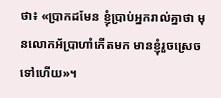ថា៖ «ប្រាកដមែន ខ្ញុំប្រាប់អ្នករាល់គ្នាថា មុនលោកអ័ប្រាហាំកើតមក មានខ្ញុំរួចស្រេចទៅហើយ»។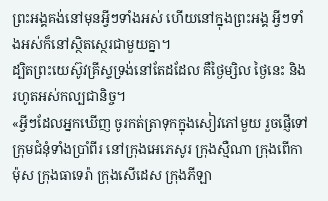ព្រះអង្គគង់នៅមុនអ្វីៗទាំងអស់ ហើយនៅក្នុងព្រះអង្គ អ្វីៗទាំងអស់ក៏នៅស្ថិតស្ថេរជាមួយគ្នា។
ដ្បិតព្រះយេស៊ូវគ្រីស្ទទ្រង់នៅតែដដែល គឺថ្ងៃម្សិល ថ្ងៃនេះ និងរហូតអស់កល្បជានិច្ច។
«អ្វីៗដែលអ្នកឃើញ ចូរកត់ត្រាទុកក្នុងសៀវភៅមួយ រួចផ្ញើទៅក្រុមជំនុំទាំងប្រាំពីរ នៅក្រុងអេភេសូរ ក្រុងស្មឺណា ក្រុងពើកាម៉ុស ក្រុងធាទេរ៉ា ក្រុងសើដេស ក្រុងភីឡា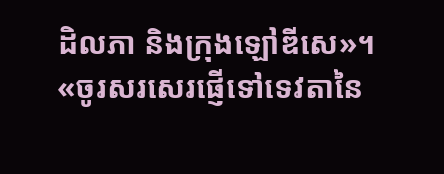ដិលភា និងក្រុងឡៅឌីសេ»។
«ចូរសរសេរផ្ញើទៅទេវតានៃ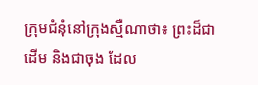ក្រុមជំនុំនៅក្រុងស្មឺណាថា៖ ព្រះដ៏ជាដើម និងជាចុង ដែល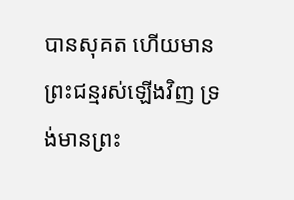បានសុគត ហើយមានព្រះជន្មរស់ឡើងវិញ ទ្រង់មានព្រះ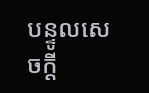បន្ទូលសេចក្ដី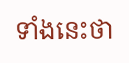ទាំងនេះថា